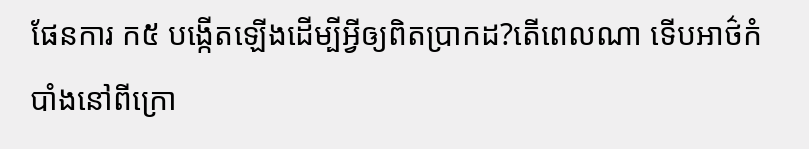ផែនការ ក៥ បង្កើតឡើងដើម្បីអ្វីឲ្យពិតប្រាកដ?តើពេលណា ទើបអាថ៌កំបាំងនៅពីក្រោ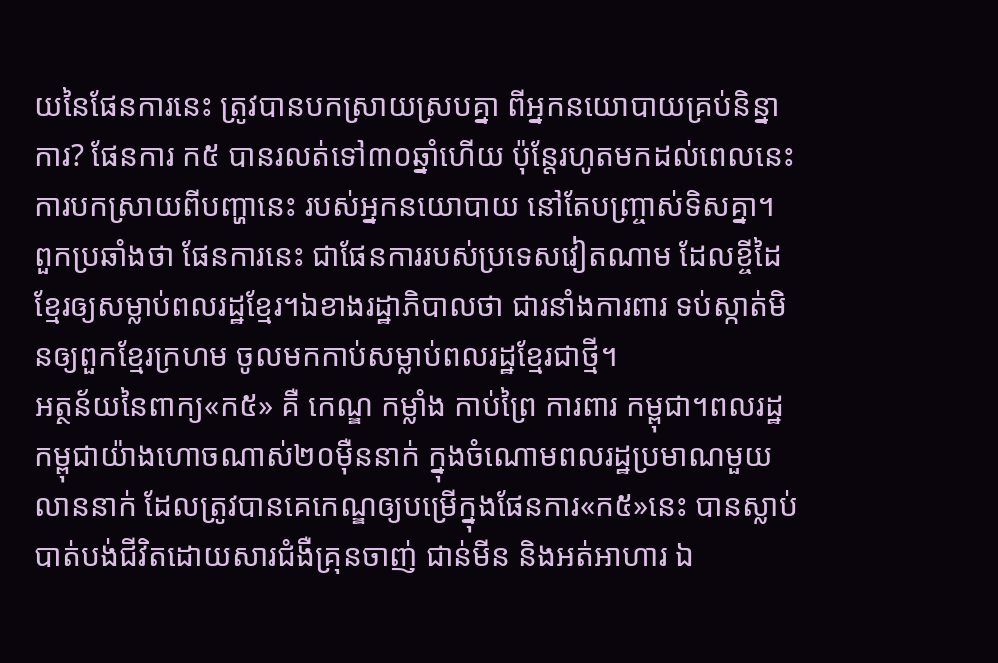យនៃផែនការនេះ ត្រូវបានបកស្រាយស្របគ្នា ពីអ្នកនយោបាយគ្រប់និន្នាការ? ផែនការ ក៥ បានរលត់ទៅ៣០ឆ្នាំហើយ ប៉ុន្តែរហូតមកដល់ពេលនេះ ការបកស្រាយពីបញ្ហានេះ របស់អ្នកនយោបាយ នៅតែបញ្ច្រាស់ទិសគ្នា។ ពួកប្រឆាំងថា ផែនការនេះ ជាផែនការរបស់ប្រទេសវៀតណាម ដែលខ្ចីដៃខ្មែរឲ្យសម្លាប់ពលរដ្ឋខ្មែរ។ឯខាងរដ្ឋាភិបាលថា ជារនាំងការពារ ទប់ស្កាត់មិនឲ្យពួកខ្មែរក្រហម ចូលមកកាប់សម្លាប់ពលរដ្ឋខ្មែរជាថ្មី។
អត្ថន័យនៃពាក្យ«ក៥» គឺ កេណ្ឌ កម្លាំង កាប់ព្រៃ ការពារ កម្ពុជា។ពលរដ្ឋកម្ពុជាយ៉ាងហោចណាស់២០ម៉ឺននាក់ ក្នុងចំណោមពលរដ្ឋប្រមាណមួយលាននាក់ ដែលត្រូវបានគេកេណ្ឌឲ្យបម្រើក្នុងផែនការ«ក៥»នេះ បានស្លាប់បាត់បង់ជីវិតដោយសារជំងឺគ្រុនចាញ់ ជាន់មីន និងអត់អាហារ ឯ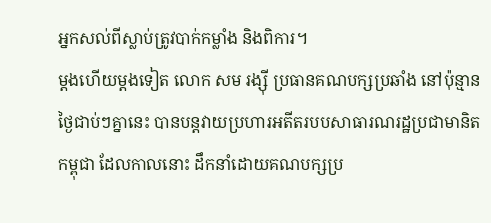អ្នកសល់ពីស្លាប់ត្រូវបាក់កម្លាំង និងពិការ។
ម្តងហើយម្តងទៀត លោក សម រង្ស៊ី ប្រធានគណបក្សប្រឆាំង នៅប៉ុន្មានថ្ងៃជាប់ៗគ្នានេះ បានបន្តវាយប្រហារអតីតរបបសាធារណរដ្ឋប្រជាមានិតកម្ពុជា ដែលកាលនោះ ដឹកនាំដោយគណបក្សប្រ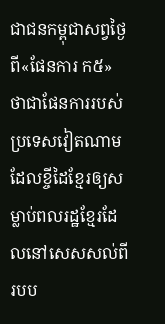ជាជនកម្ពុជាសព្វថ្ងៃ ពី«ផែនការ ក៥» ថាជាផែនការរបស់ប្រទេសវៀតណាម ដែលខ្ចីដៃខ្មែរឲ្យសម្លាប់ពលរដ្ឋខ្មែរដែលនៅសេសសល់ពីរបប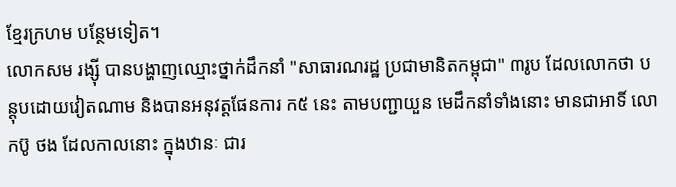ខ្មែរក្រហម បន្ថែមទៀត។
លោកសម រង្ស៊ី បានបង្ហាញឈ្មោះថ្នាក់ដឹកនាំ "សាធារណរដ្ឋ ប្រជាមានិតកម្ពុជា" ៣រូប ដែលលោកថា បន្តុបដោយវៀតណាម និងបានអនុវត្តផែនការ ក៥ នេះ តាមបញ្ជាយួន មេដឹកនាំទាំងនោះ មានជាអាទិ៍ លោកប៊ូ ថង ដែលកាលនោះ ក្នុងឋានៈ ជារ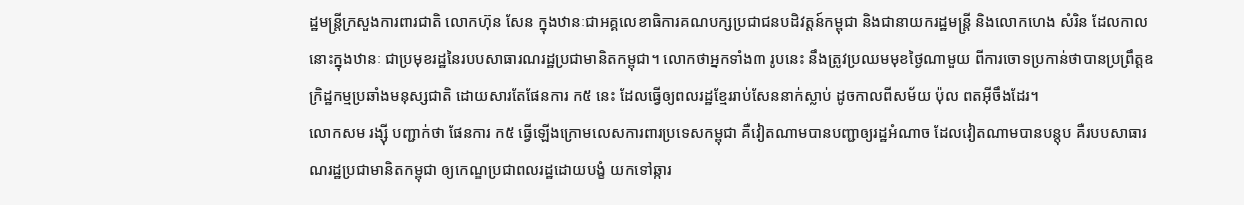ដ្ឋមន្ត្រីក្រសួងការពារជាតិ លោកហ៊ុន សែន ក្នុងឋានៈជាអគ្គលេខាធិការគណបក្សប្រជាជនបដិវត្តន៍កម្ពុជា និងជានាយករដ្ឋមន្ត្រី និងលោកហេង សំរិន ដែលកាលនោះក្នុងឋានៈ ជាប្រមុខរដ្ឋនៃរបបសាធារណរដ្ឋប្រជាមានិតកម្ពុជា។ លោកថាអ្នកទាំង៣ រូបនេះ នឹងត្រូវប្រឈមមុខថ្ងៃណាមួយ ពីការចោទប្រកាន់ថាបានប្រព្រឹត្តឧក្រិដ្ឋកម្មប្រឆាំងមនុស្សជាតិ ដោយសារតែផែនការ ក៥ នេះ ដែលធ្វើឲ្យពលរដ្ឋខ្មែររាប់សែននាក់ស្លាប់ ដូចកាលពីសម័យ ប៉ុល ពតអ៊ីចឹងដែរ។
លោកសម រង្ស៊ី បញ្ជាក់ថា ផែនការ ក៥ ធ្វើឡើងក្រោមលេសការពារប្រទេសកម្ពុជា គឺវៀតណាមបានបញ្ជាឲ្យរដ្ឋអំណាច ដែលវៀតណាមបានបន្តុប គឺរបបសាធារណរដ្ឋប្រជាមានិតកម្ពុជា ឲ្យកេណ្ឌប្រជាពលរដ្ឋដោយបង្ខំ យកទៅឆ្ការ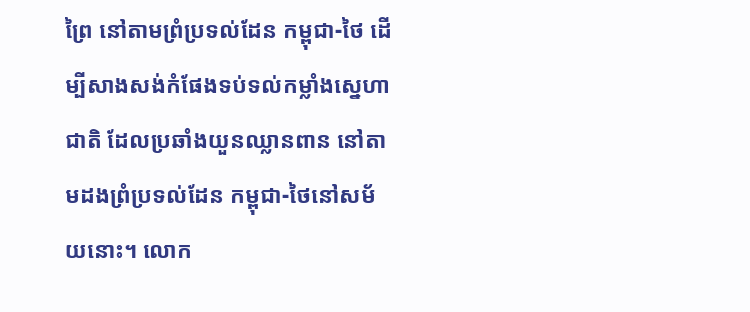ព្រៃ នៅតាមព្រំប្រទល់ដែន កម្ពុជា-ថៃ ដើម្បីសាងសង់កំផែងទប់ទល់កម្លាំងស្នេហាជាតិ ដែលប្រឆាំងយួនឈ្លានពាន នៅតាមដងព្រំប្រទល់ដែន កម្ពុជា-ថៃនៅសម័យនោះ។ លោក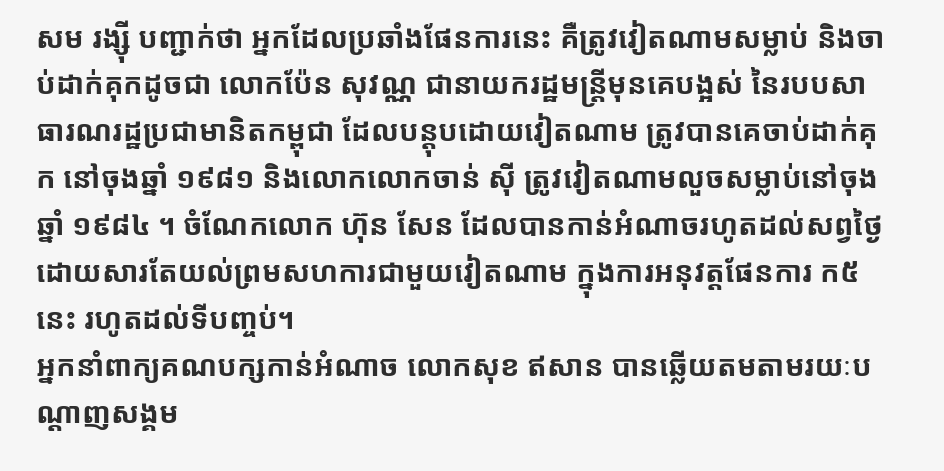សម រង្ស៊ី បញ្ជាក់ថា អ្នកដែលប្រឆាំងផែនការនេះ គឺត្រូវវៀតណាមសម្លាប់ និងចាប់ដាក់គុកដូចជា លោកប៉ែន សុវណ្ណ ជានាយករដ្ឋមន្ត្រីមុនគេបង្អស់ នៃរបបសាធារណរដ្ឋប្រជាមានិតកម្ពុជា ដែលបន្តុបដោយវៀតណាម ត្រូវបានគេចាប់ដាក់គុក នៅចុងឆ្នាំ ១៩៨១ និងលោកលោកចាន់ ស៊ី ត្រូវវៀតណាមលួចសម្លាប់នៅចុងឆ្នាំ ១៩៨៤ ។ ចំណែកលោក ហ៊ុន សែន ដែលបានកាន់អំណាចរហូតដល់សព្វថ្ងៃ ដោយសារតែយល់ព្រមសហការជាមួយវៀតណាម ក្នុងការអនុវត្តផែនការ ក៥ នេះ រហូតដល់ទីបញ្ចប់។
អ្នកនាំពាក្យគណបក្សកាន់អំណាច លោកសុខ ឥសាន បានឆ្លើយតមតាមរយៈបណ្តាញសង្គម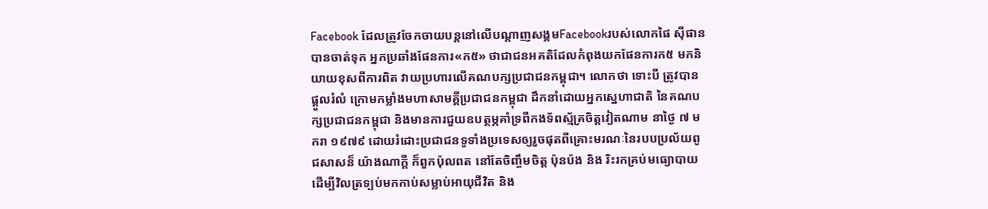Facebook ដែលត្រូវចែកចាយបន្តនៅលើបណ្តាញសង្គមFacebookរបស់លោកផៃ ស៊ីផាន បានចាត់ទុក អ្នកប្រឆាំងផែនការ«ក៥» ថាជាជនអគតិដែលកំពុងយកផែនការក៥ មកនិយាយខុសពីការពិត វាយប្រហារលើគណបក្សប្រជាជនកម្ពុជា។ លោកថា ទោះបី ត្រូវបានផ្តួលរំលំ ក្រោមកម្លាំងមហាសាមគ្គីប្រជាជនកម្ពុជា ដឹកនាំដោយអ្នកស្នេហាជាតិ នៃគណបក្សប្រជាជនកម្ពុជា និងមានការជួយឧបត្ថម្ភគាំទ្រពីកងទ័ពស្ម័គ្រចិត្តវៀតណាម នាថ្ងៃ ៧ មករា ១៩៧៩ ដោយរំដោះប្រជាជនទូទាំងប្រទេសឲ្យរួចផុតពីគ្រោះមរណៈនៃរបបប្រល័យពូជសាសន៏ យ៉ាងណាក្តី ក៏ពួកប៉ុលពត នៅតែចិញ្ចឹមចិត្ត ប៉ុនប៉ង និង រិះរកគ្រប់មធ្យោបាយ ដើម្បីវិលត្រទ្បប់មកកាប់សម្លាប់អាយុជីវិត និង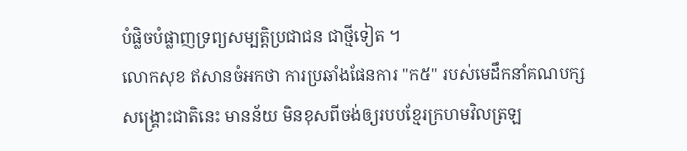បំផ្លិចបំផ្លាញទ្រព្យសម្បត្តិប្រជាជន ជាថ្មីទៀត ។
លោកសុខ ឥសានចំអកថា ការប្រឆាំងផែនការ "ក៥" របស់មេដឹកនាំគណបក្សសង្គ្រោះជាតិនេះ មានន័យ មិនខុសពីចង់ឲ្យរបបខ្មែរក្រហមវិលត្រឡ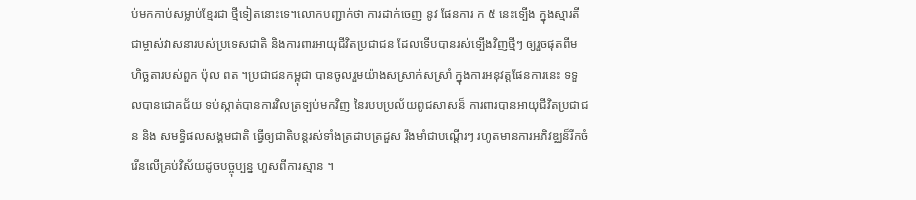ប់មកកាប់សម្លាប់ខ្មែរជា ថ្មីទៀតនោះទេ។លោកបញ្ជាក់ថា ការដាក់ចេញ នូវ ផែនការ ក ៥ នេះទ្បើង ក្នុងស្មារតីជាម្ចាស់វាសនារបស់ប្រទេសជាតិ និងការពារអាយុជីវិតប្រជាជន ដែលទើបបានរស់ទ្បើងវិញថ្មីៗ ឲ្យរួចផុតពីមហិច្ឆតារបស់ពួក ប៉ុល ពត ។ប្រជាជនកម្ពុជា បានចូលរួមយ៉ាងសស្រាក់សស្រាំ ក្នុងការអនុវត្តផែនការនេះ ទទួលបានជោគជ័យ ទប់ស្កាត់បានការវិលត្រទ្បប់មកវិញ នៃរបបប្រល័យពូជសាសន៏ ការពារបានអាយុជីវិតប្រជាជន និង សមទ្ធិផលសង្គមជាតិ ធ្វើឲ្យជាតិបន្តរស់ទាំងត្រដាបត្រដួស រឹងមាំជាបណ្តើរៗ រហូតមានការអភិវឌ្ឈន៏រីកចំរើនលើគ្រប់វិស័យដូចបច្ចុប្បន្ន ហួសពីការស្មាន ។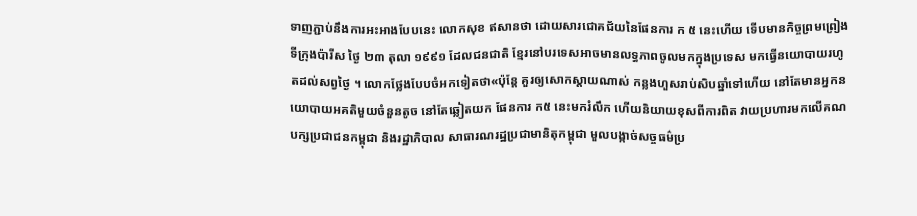ទាញភ្ជាប់នឹងការអះអាងបែបនេះ លោកសុខ ឥសានថា ដោយសារជោគជ័យនៃផែនការ ក ៥ នេះហើយ ទើបមានកិច្ចព្រមព្រៀងទីក្រុងប៉ារីស ថ្ងៃ ២៣ តុលា ១៩៩១ ដែលជនជាតិ ខ្មែរនៅបរទេសអាចមានលទ្ធភាពចូលមកក្នុងប្រទេស មកធ្វើនយោបាយរហូតដល់សព្វថ្ងៃ ។ លោកថ្លែងបែបចំអកទៀតថា«ប៉ុន្តែ គួរឲ្យសោកស្តាយណាស់ កន្លងហួសរាប់សិបឆ្នាំទៅហើយ នៅតែមានអ្នកនយោបាយអគតិមួយចំនួនតូច នៅតែឆ្លៀតយក ផែនការ ក៥ នេះមករំលឹក ហើយនិយាយខុសពីការពិត វាយប្រហារមកលើគណបក្សប្រជាជនកម្ពុជា និងរដ្ឋាភិបាល សាធារណរដ្ឋប្រជាមានិតុកម្ពុជា មួលបង្កាច់សច្ចធម៌ប្រ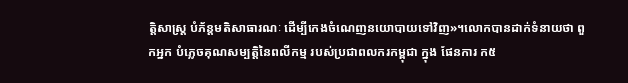ត្តិសាស្ត្រ បំភ័ន្តមតិសាធារណៈ ដើម្បីកេងចំណេញនយោបាយទៅវិញ»។លោកបានដាក់ទំនាយថា ពួកអ្នក បំភ្លេចគុណសម្បត្តិនៃពលីកម្ម របស់ប្រជាពលករកម្ពុជា ក្នុង ផែនការ ក៥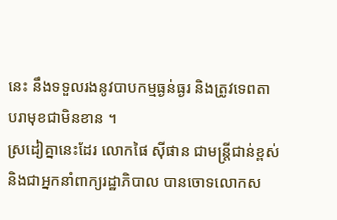នេះ នឹងទទួលរងនូវបាបកម្មធ្ងន់ធ្ងរ និងត្រូវទេពតា បរាមុខជាមិនខាន ។
ស្រដៀគ្នានេះដែរ លោកផៃ ស៊ីផាន ជាមន្ត្រីជាន់ខ្ពស់និងជាអ្នកនាំពាក្យរដ្ឋាភិបាល បានចោទលោកស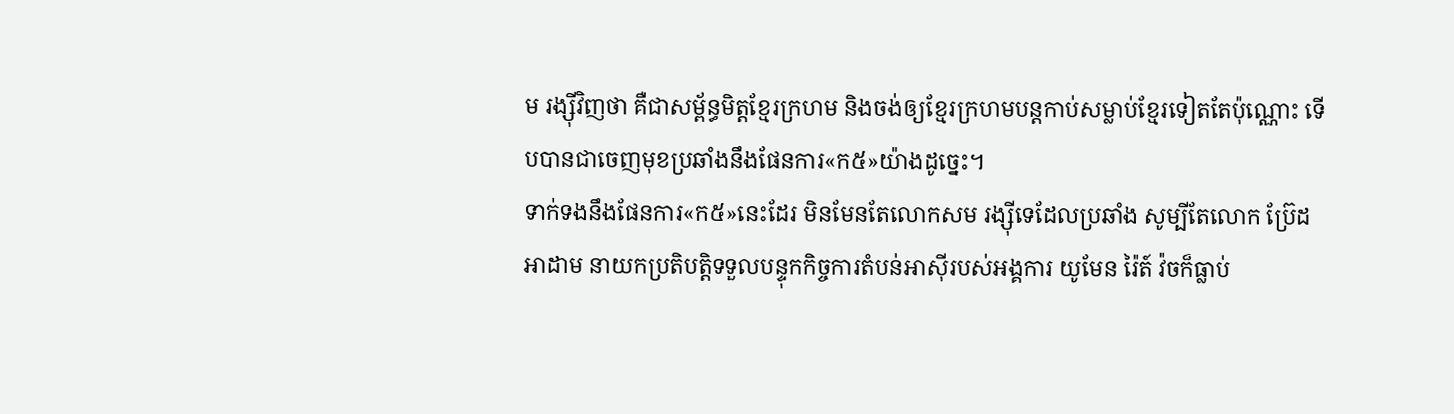ម រង្ស៊ីវិញថា គឺជាសម្ព័ន្ធមិត្តខ្មែរក្រហម និងចង់ឲ្យខ្មែរក្រហមបន្តកាប់សម្លាប់ខ្មែរទៀតតែប៉ុណ្ណោះ ទើបបានជាចេញមុខប្រឆាំងនឹងផែនការ«ក៥»យ៉ាងដូច្នេះ។
ទាក់ទងនឹងផែនការ«ក៥»នេះដែរ មិនមែនតែលោកសម រង្ស៊ីទេដែលប្រឆាំង សូម្បីតែលោក ប្រ៊ែដ អាដាម នាយកប្រតិបត្តិទទួលបន្ទុកកិច្ចការតំបន់អាស៊ីរបស់អង្គការ យូមែន រ៉ៃត៍ វ៉ចក៏ធ្លាប់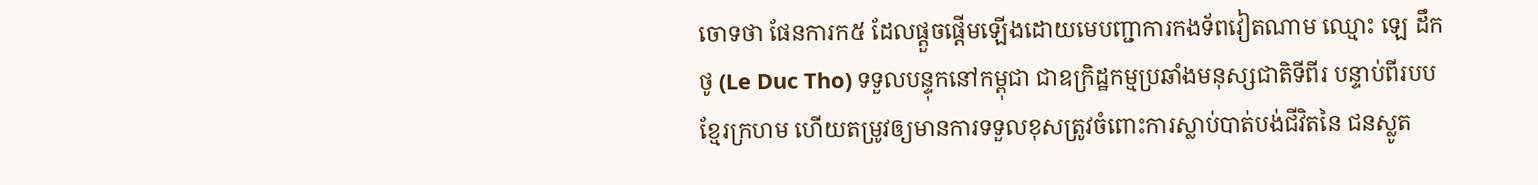ចោទថា ផែនការក៥ ដែលផ្តួចផ្តើមឡើងដោយមេបញ្ជាការកងទ័ពវៀតណាម ឈ្មោះ ឡេ ដឹកថូ (Le Duc Tho) ទទួលបន្ទុកនៅកម្ពុជា ជាឧក្រិដ្ឋកម្មប្រឆាំងមនុស្សជាតិទីពីរ បន្ទាប់ពីរបបខ្មែរក្រហម ហើយតម្រូវឲ្យមានការទទួលខុសត្រូវចំពោះការស្លាប់បាត់បង់ជីវិតនៃ ជនស្លូត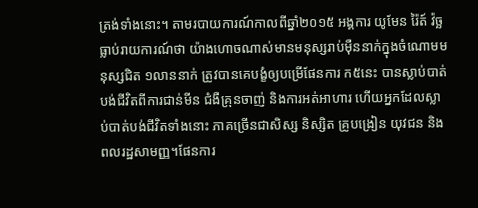ត្រង់ទាំងនោះ។ តាមរបាយការណ៍កាលពីឆ្នាំ២០១៥ អង្គការ យូមែន រ៉ៃត៍ វ៉ច្ឆ ធ្លាប់រាយការណ៍ថា យ៉ាងហោចណាស់មានមនុស្សរាប់ម៉ឺននាក់ក្នុងចំណោមមនុស្សជិត ១លាននាក់ ត្រូវបានគេបង្ខំឲ្យបម្រើផែនការ ក៥នេះ បានស្លាប់បាត់បង់ជីវិតពីការជាន់មីន ជំងឺគ្រុនចាញ់ និងការអត់អាហារ ហើយអ្នកដែលស្លាប់បាត់បង់ជីវិតទាំងនោះ ភាគច្រើនជាសិស្ស និស្សិត គ្រូបង្រៀន យុវជន និងពលរដ្ឋសាមញ្ញ។ផែនការ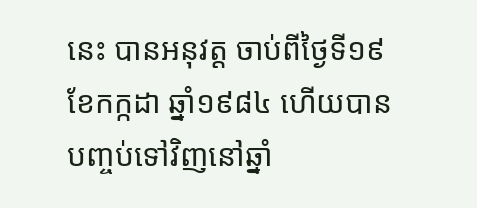នេះ បានអនុវត្ត ចាប់ពីថ្ងៃទី១៩ ខែកក្កដា ឆ្នាំ១៩៨៤ ហើយបានបញ្ចប់ទៅវិញនៅឆ្នាំ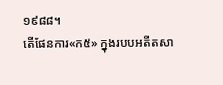១៩៨៨។
តើផែនការ«ក៥» ក្នុងរបបអតីតសា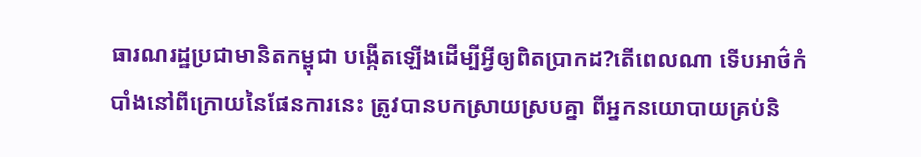ធារណរដ្ឋប្រជាមានិតកម្ពុជា បង្កើតឡើងដើម្បីអ្វីឲ្យពិតប្រាកដ?តើពេលណា ទើបអាថ៌កំបាំងនៅពីក្រោយនៃផែនការនេះ ត្រូវបានបកស្រាយស្របគ្នា ពីអ្នកនយោបាយគ្រប់និ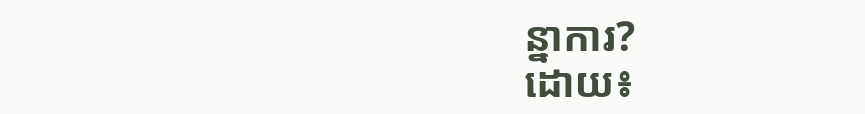ន្នាការ?
ដោយ៖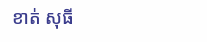ខាត់ សុធី